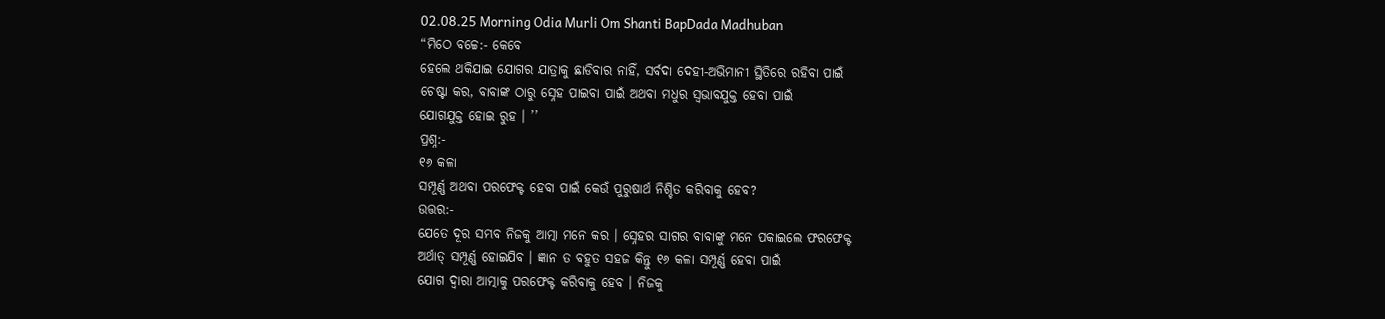02.08.25 Morning Odia Murli Om Shanti BapDada Madhuban
“ମିଠେ ବଚ୍ଚେ:- କେବେ
ହେଲେ ଥକିଯାଇ ଯୋଗର ଯାତ୍ରାକୁ ଛାଡିବାର ନାହିଁ, ସର୍ବଦା ଦେହୀ-ଅଭିମାନୀ ସ୍ଥିତିରେ ରହିବା ପାଇଁ
ଚେଷ୍ଟା କର, ବାବାଙ୍କ ଠାରୁ ସ୍ନେହ ପାଇବା ପାଇଁ ଅଥବା ମଧୁର ସ୍ୱଭାବଯୁକ୍ତ ହେବା ପାଇଁ
ଯୋଗଯୁକ୍ତ ହୋଇ ରୁହ । ’’
ପ୍ରଶ୍ନ:-
୧୬ କଳା
ସମ୍ପୂର୍ଣ୍ଣ ଅଥବା ପରଫେକ୍ଟ ହେବା ପାଇଁ କେଉଁ ପୁରୁଷାର୍ଥ ନିଶ୍ଚିତ କରିବାକୁ ହେବ?
ଉତ୍ତର:-
ଯେତେ ଦୂର ସମ୍ଭବ ନିଜକୁ ଆତ୍ମା ମନେ କର । ସ୍ନେହର ସାଗର ବାବାଙ୍କୁ ମନେ ପକାଇଲେ ଫରଫେକ୍ଟ
ଅର୍ଥାତ୍ ସମ୍ପୂର୍ଣ୍ଣ ହୋଇଯିବ । ଜ୍ଞାନ ତ ବହୁତ ସହଜ କିନ୍ତୁ ୧୬ କଳା ସମ୍ପୂର୍ଣ୍ଣ ହେବା ପାଇଁ
ଯୋଗ ଦ୍ୱାରା ଆତ୍ମାକୁ ପରଫେକ୍ଟ କରିବାକୁ ହେବ । ନିଜକୁ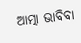ଆତ୍ମା ଭାବିବା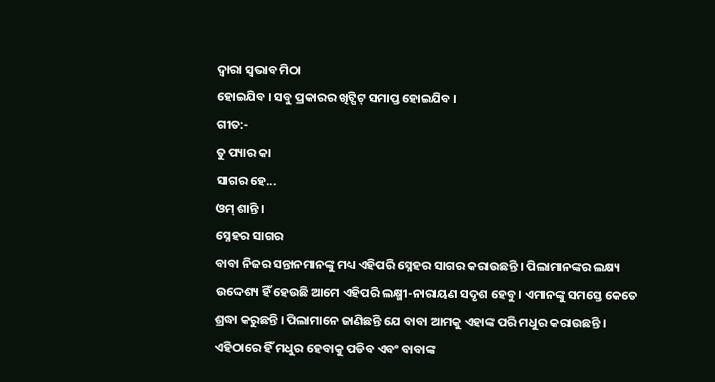ଦ୍ୱାରା ସ୍ୱଭାବ ମିଠା
ହୋଇଯିବ । ସବୁ ପ୍ରକାରର ଖିଟ୍ପିଟ୍ ସମାପ୍ତ ହୋଇଯିବ ।
ଗୀତ:-
ତୁ ପ୍ୟାର କା
ସାଗର ହେ...
ଓମ୍ ଶାନ୍ତି ।
ସ୍ନେହର ସାଗର
ବାବା ନିଜର ସନ୍ତାନମାନଙ୍କୁ ମଧ୍ୟ ଏହିପରି ସ୍ନେହର ସାଗର କରାଉଛନ୍ତି । ପିଲାମାନଙ୍କର ଲକ୍ଷ୍ୟ
ଉଦ୍ଦେଶ୍ୟ ହିଁ ହେଉଛି ଆମେ ଏହିପରି ଲକ୍ଷ୍ମୀ-ନାରାୟଣ ସଦୃଶ ହେବୁ । ଏମାନଙ୍କୁ ସମସ୍ତେ କେତେ
ଶ୍ରଦ୍ଧା କରୁଛନ୍ତି । ପିଲାମାନେ ଜାଣିଛନ୍ତି ଯେ ବାବା ଆମକୁ ଏହାଙ୍କ ପରି ମଧୁର କରାଉଛନ୍ତି ।
ଏହିଠାରେ ହିଁ ମଧୁର ହେବାକୁ ପଡିବ ଏବଂ ବାବାଙ୍କ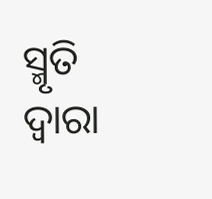ସ୍ମୃତି ଦ୍ୱାରା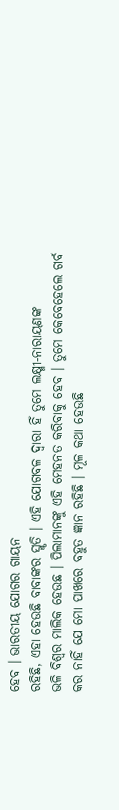ହେବ । ଭାରତୀୟ ଯୋଗର ଗାୟନ
ରହିଛି, ଏହା ହେଉଛି ବାବାଙ୍କର ସ୍ମୃତି । ଏହି ଯୋଗବଳ ଦ୍ୱାରା ହିଁ ତୁମେ ଲକ୍ଷ୍ମୀ-ନାରାୟଣଙ୍କ
ଭଳି ବିଶ୍ୱର ମାଲିକ ହେଉଛ । ପିଲାମାନଙ୍କୁ ଏହି ମେହନତ କରିବାକୁ ହେବ । ତୁମେ କେବେହେଲେ ଗର୍ବ
କର ନାହିଁ ଯେ ମୋ ପାଖରେ ବହୁତ ଜ୍ଞାନ ରହିଛି । ମୂଳ କଥା ହେଉଛି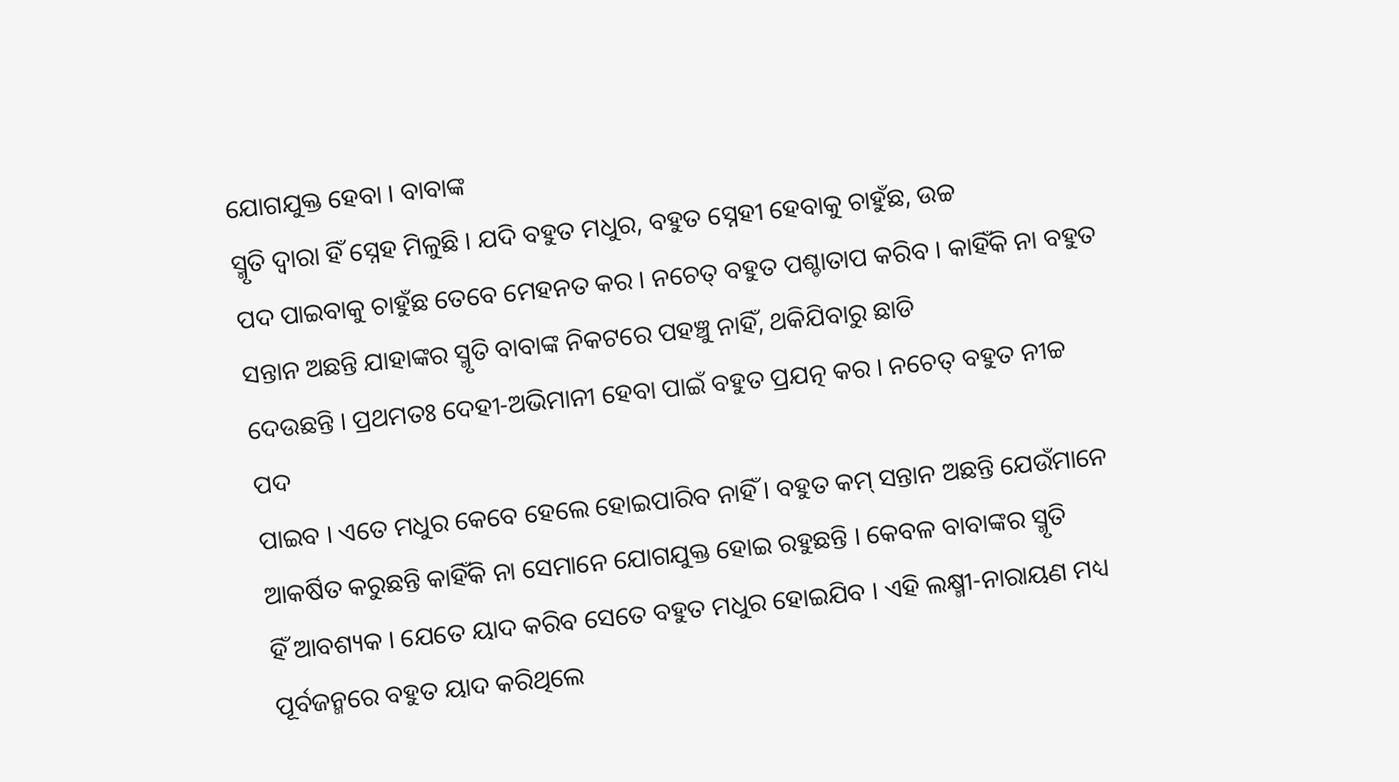ଯୋଗଯୁକ୍ତ ହେବା । ବାବାଙ୍କ
ସ୍ମୃତି ଦ୍ୱାରା ହିଁ ସ୍ନେହ ମିଳୁଛି । ଯଦି ବହୁତ ମଧୁର, ବହୁତ ସ୍ନେହୀ ହେବାକୁ ଚାହୁଁଛ, ଉଚ୍ଚ
ପଦ ପାଇବାକୁ ଚାହୁଁଛ ତେବେ ମେହନତ କର । ନଚେତ୍ ବହୁତ ପଶ୍ଚାତାପ କରିବ । କାହିଁକି ନା ବହୁତ
ସନ୍ତାନ ଅଛନ୍ତି ଯାହାଙ୍କର ସ୍ମୃତି ବାବାଙ୍କ ନିକଟରେ ପହଞ୍ଚୁ ନାହିଁ, ଥକିଯିବାରୁ ଛାଡି
ଦେଉଛନ୍ତି । ପ୍ରଥମତଃ ଦେହୀ-ଅଭିମାନୀ ହେବା ପାଇଁ ବହୁତ ପ୍ରଯତ୍ନ କର । ନଚେତ୍ ବହୁତ ନୀଚ୍ଚ ପଦ
ପାଇବ । ଏତେ ମଧୁର କେବେ ହେଲେ ହୋଇପାରିବ ନାହିଁ । ବହୁତ କମ୍ ସନ୍ତାନ ଅଛନ୍ତି ଯେଉଁମାନେ
ଆକର୍ଷିତ କରୁଛନ୍ତି କାହିଁକି ନା ସେମାନେ ଯୋଗଯୁକ୍ତ ହୋଇ ରହୁଛନ୍ତି । କେବଳ ବାବାଙ୍କର ସ୍ମୃତି
ହିଁ ଆବଶ୍ୟକ । ଯେତେ ୟାଦ କରିବ ସେତେ ବହୁତ ମଧୁର ହୋଇଯିବ । ଏହି ଲକ୍ଷ୍ମୀ-ନାରାୟଣ ମଧ୍ୟ
ପୂର୍ବଜନ୍ମରେ ବହୁତ ୟାଦ କରିଥିଲେ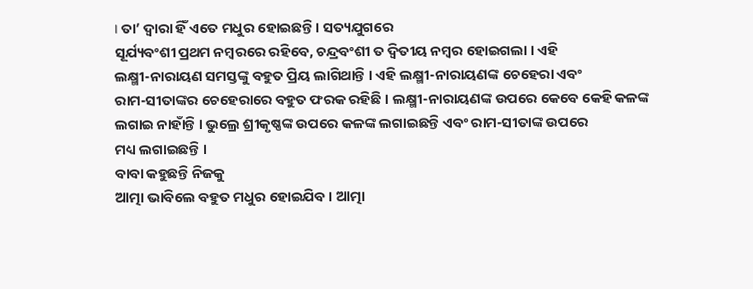। ତା’ ଦ୍ୱାରା ହିଁ ଏତେ ମଧୁର ହୋଇଛନ୍ତି । ସତ୍ୟଯୁଗରେ
ସୂର୍ଯ୍ୟବଂଶୀ ପ୍ରଥମ ନମ୍ବରରେ ରହିବେ, ଚନ୍ଦ୍ରବଂଶୀ ତ ଦ୍ୱିତୀୟ ନମ୍ବର ହୋଇଗଲା । ଏହି
ଲକ୍ଷ୍ମୀ-ନାରାୟଣ ସମସ୍ତଙ୍କୁ ବହୁତ ପ୍ରିୟ ଲାଗିଥାନ୍ତି । ଏହି ଲକ୍ଷ୍ମୀ-ନାରାୟଣଙ୍କ ଚେହେରା ଏବଂ
ରାମ-ସୀତାଙ୍କର ଚେହେରାରେ ବହୁତ ଫରକ ରହିଛି । ଲକ୍ଷ୍ମୀ-ନାରାୟଣଙ୍କ ଉପରେ କେବେ କେହି କଳଙ୍କ
ଲଗାଇ ନାହାଁନ୍ତି । ଭୁଲ୍ରେ ଶ୍ରୀକୃଷ୍ଣଙ୍କ ଉପରେ କଳଙ୍କ ଲଗାଇଛନ୍ତି ଏବଂ ରାମ-ସୀତାଙ୍କ ଉପରେ
ମଧ୍ୟ ଲଗାଇଛନ୍ତି ।
ବାବା କହୁଛନ୍ତି ନିଜକୁ
ଆତ୍ମା ଭାବିଲେ ବହୁତ ମଧୁର ହୋଇଯିବ । ଆତ୍ମା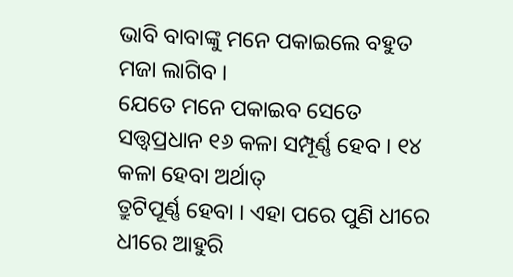ଭାବି ବାବାଙ୍କୁ ମନେ ପକାଇଲେ ବହୁତ ମଜା ଲାଗିବ ।
ଯେତେ ମନେ ପକାଇବ ସେତେ ସତ୍ତ୍ୱପ୍ରଧାନ ୧୬ କଳା ସମ୍ପୂର୍ଣ୍ଣ ହେବ । ୧୪ କଳା ହେବା ଅର୍ଥାତ୍
ତ୍ରୁଟିପୂର୍ଣ୍ଣ ହେବା । ଏହା ପରେ ପୁଣି ଧୀରେ ଧୀରେ ଆହୁରି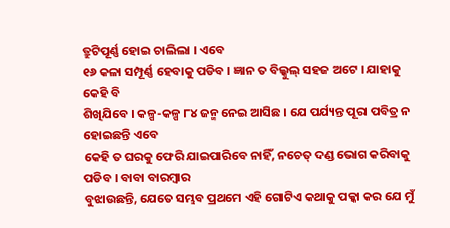ତ୍ରୁଟିପୂର୍ଣ୍ଣ ହୋଇ ଚାଲିଲା । ଏବେ
୧୬ କଳା ସମ୍ପୂର୍ଣ୍ଣ ହେବାକୁ ପଡିବ । ଜ୍ଞାନ ତ ବିଲ୍କୁଲ୍ ସହଜ ଅଟେ । ଯାହାକୁ କେହି ବି
ଶିଖିଯିବେ । କଳ୍ପ-କଳ୍ପ ୮୪ ଜନ୍ମ ନେଇ ଆସିଛ । ଯେ ପର୍ଯ୍ୟନ୍ତ ପୂରା ପବିତ୍ର ନ ହୋଇଛନ୍ତି ଏବେ
କେହି ତ ଘରକୁ ଫେରି ଯାଇପାରିବେ ନାହିଁ, ନଚେତ୍ ଦଣ୍ଡ ଭୋଗ କରିବାକୁ ପଡିବ । ବାବା ବାରମ୍ବାର
ବୁଝାଉଛନ୍ତି, ଯେତେ ସମ୍ଭବ ପ୍ରଥମେ ଏହି ଗୋଟିଏ କଥାକୁ ପକ୍କା କର ଯେ ମୁଁ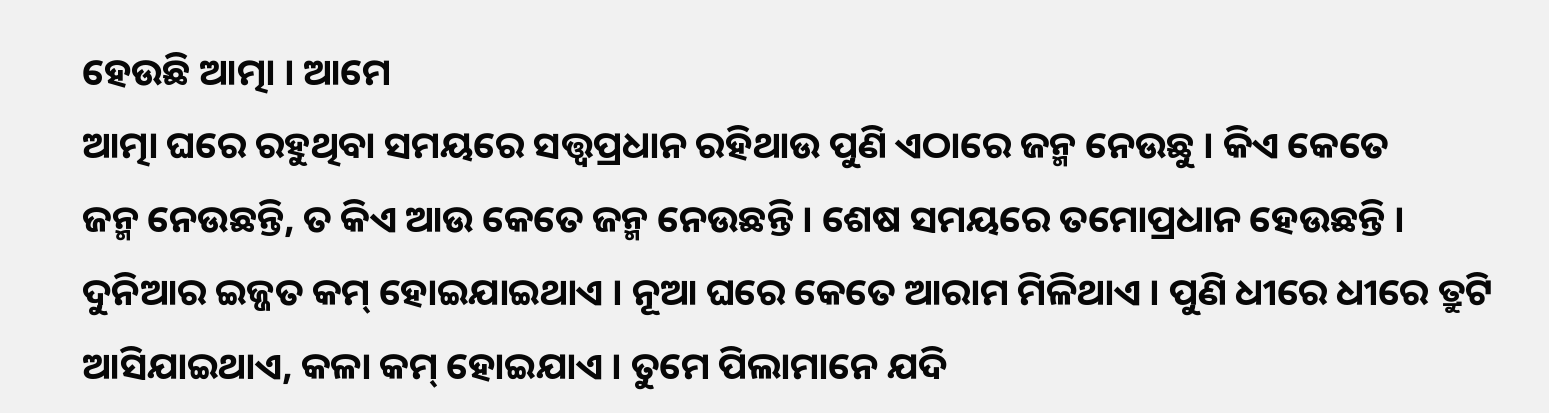ହେଉଛି ଆତ୍ମା । ଆମେ
ଆତ୍ମା ଘରେ ରହୁଥିବା ସମୟରେ ସତ୍ତ୍ୱପ୍ରଧାନ ରହିଥାଉ ପୁଣି ଏଠାରେ ଜନ୍ମ ନେଉଛୁ । କିଏ କେତେ
ଜନ୍ମ ନେଉଛନ୍ତି, ତ କିଏ ଆଉ କେତେ ଜନ୍ମ ନେଉଛନ୍ତି । ଶେଷ ସମୟରେ ତମୋପ୍ରଧାନ ହେଉଛନ୍ତି ।
ଦୁନିଆର ଇଜ୍ଜତ କମ୍ ହୋଇଯାଇଥାଏ । ନୂଆ ଘରେ କେତେ ଆରାମ ମିଳିଥାଏ । ପୁଣି ଧୀରେ ଧୀରେ ତ୍ରୁଟି
ଆସିଯାଇଥାଏ, କଳା କମ୍ ହୋଇଯାଏ । ତୁମେ ପିଲାମାନେ ଯଦି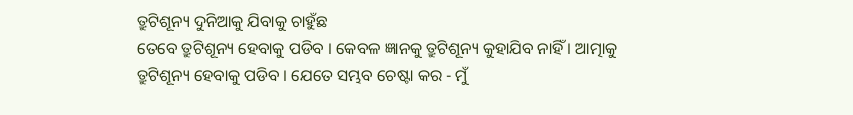ତ୍ରୁଟିଶୂନ୍ୟ ଦୁନିଆକୁ ଯିବାକୁ ଚାହୁଁଛ
ତେବେ ତ୍ରୁଟିଶୂନ୍ୟ ହେବାକୁ ପଡିବ । କେବଳ ଜ୍ଞାନକୁ ତ୍ରୁଟିଶୂନ୍ୟ କୁହାଯିବ ନାହିଁ । ଆତ୍ମାକୁ
ତ୍ରୁଟିଶୂନ୍ୟ ହେବାକୁ ପଡିବ । ଯେତେ ସମ୍ଭବ ଚେଷ୍ଟା କର - ମୁଁ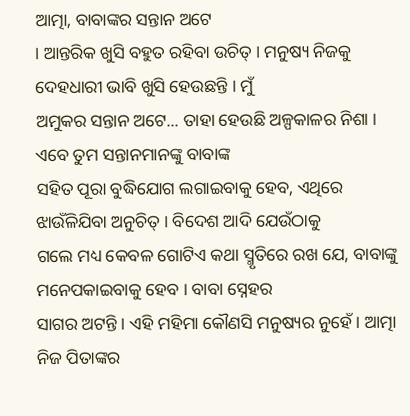ଆତ୍ମା, ବାବାଙ୍କର ସନ୍ତାନ ଅଟେ
। ଆନ୍ତରିକ ଖୁସି ବହୁତ ରହିବା ଉଚିତ୍ । ମନୁଷ୍ୟ ନିଜକୁ ଦେହଧାରୀ ଭାବି ଖୁସି ହେଉଛନ୍ତି । ମୁଁ
ଅମୁକର ସନ୍ତାନ ଅଟେ... ତାହା ହେଉଛି ଅଳ୍ପକାଳର ନିଶା । ଏବେ ତୁମ ସନ୍ତାନମାନଙ୍କୁ ବାବାଙ୍କ
ସହିତ ପୂରା ବୁଦ୍ଧିଯୋଗ ଲଗାଇବାକୁ ହେବ, ଏଥିରେ ଝାଉଁଳିଯିବା ଅନୁଚିତ୍ । ବିଦେଶ ଆଦି ଯେଉଁଠାକୁ
ଗଲେ ମଧ୍ୟ କେବଳ ଗୋଟିଏ କଥା ସ୍ମୃତିରେ ରଖ ଯେ, ବାବାଙ୍କୁ ମନେପକାଇବାକୁ ହେବ । ବାବା ସ୍ନେହର
ସାଗର ଅଟନ୍ତି । ଏହି ମହିମା କୌଣସି ମନୁଷ୍ୟର ନୁହେଁ । ଆତ୍ମା ନିଜ ପିତାଙ୍କର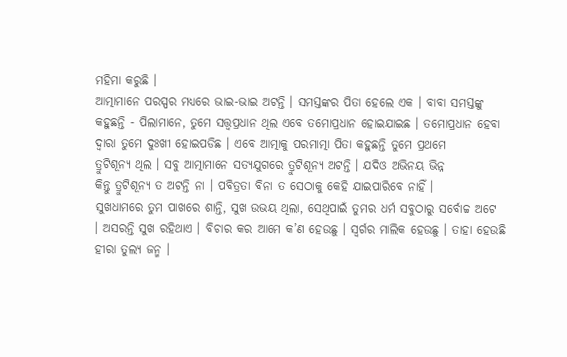ମହିମା କରୁଛି ।
ଆତ୍ମାମାନେ ପରସ୍ପର ମଧ୍ୟରେ ଭାଇ-ଭାଇ ଅଟନ୍ତି । ସମସ୍ତଙ୍କର ପିତା ହେଲେ ଏକ । ବାବା ସମସ୍ତଙ୍କୁ
କହୁଛନ୍ତି - ପିଲାମାନେ, ତୁମେ ସତ୍ତ୍ୱପ୍ରଧାନ ଥିଲ ଏବେ ତମୋପ୍ରଧାନ ହୋଇଯାଇଛ । ତମୋପ୍ରଧାନ ହେବା
ଦ୍ୱାରା ତୁମେ ଦୁଃଖୀ ହୋଇପଡିଛ । ଏବେ ଆତ୍ମାକୁ ପରମାତ୍ମା ପିତା କହୁଛନ୍ତି ତୁମେ ପ୍ରଥମେ
ତ୍ରୁଟିଶୂନ୍ୟ ଥିଲ । ସବୁ ଆତ୍ମାମାନେ ସତ୍ୟଯୁଗରେ ତ୍ରୁଟିଶୂନ୍ୟ ଅଟନ୍ତି । ଯଦିଓ ଅଭିନୟ ଭିନ୍ନ
କିନ୍ତୁ ତ୍ରୁଟିଶୂନ୍ୟ ତ ଅଟନ୍ତି ନା । ପବିତ୍ରତା ବିନା ତ ସେଠାକୁ କେହି ଯାଇପାରିବେ ନାହିଁ ।
ସୁଖଧାମରେ ତୁମ ପାଖରେ ଶାନ୍ତି, ସୁଖ ଉଭୟ ଥିଲା, ସେଥିପାଇଁ ତୁମର ଧର୍ମ ସବୁଠାରୁ ସର୍ବୋଚ୍ଚ ଅଟେ
। ଅସରନ୍ତି ସୁଖ ରହିଥାଏ । ବିଚାର କର ଆମେ କ’ଣ ହେଉଛୁ । ସ୍ୱର୍ଗର ମାଲିକ ହେଉଛୁ । ତାହା ହେଉଛି
ହୀରା ତୁଲ୍ୟ ଜନ୍ମ ।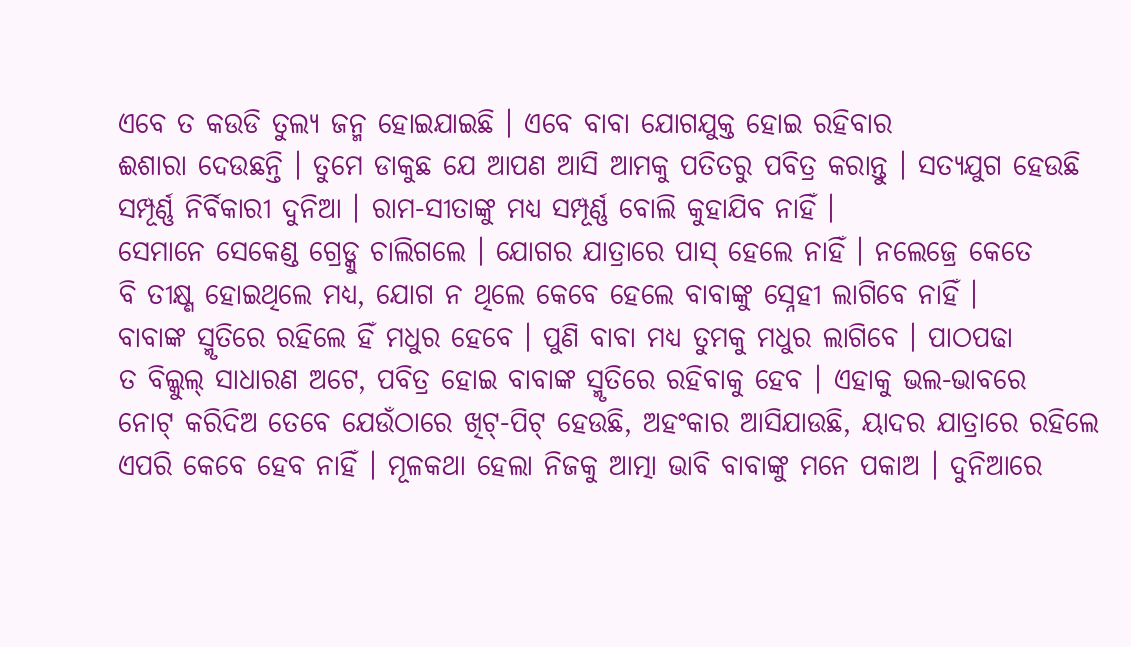ଏବେ ତ କଉଡି ତୁଲ୍ୟ ଜନ୍ମ ହୋଇଯାଇଛି । ଏବେ ବାବା ଯୋଗଯୁକ୍ତ ହୋଇ ରହିବାର
ଈଶାରା ଦେଉଛନ୍ତି । ତୁମେ ଡାକୁଛ ଯେ ଆପଣ ଆସି ଆମକୁ ପତିତରୁ ପବିତ୍ର କରାନ୍ତୁ । ସତ୍ୟଯୁଗ ହେଉଛି
ସମ୍ପୂର୍ଣ୍ଣ ନିର୍ବିକାରୀ ଦୁନିଆ । ରାମ-ସୀତାଙ୍କୁ ମଧ୍ୟ ସମ୍ପୂର୍ଣ୍ଣ ବୋଲି କୁହାଯିବ ନାହିଁ ।
ସେମାନେ ସେକେଣ୍ଡ ଗ୍ରେଡ୍କୁ ଚାଲିଗଲେ । ଯୋଗର ଯାତ୍ରାରେ ପାସ୍ ହେଲେ ନାହିଁ । ନଲେଜ୍ରେ କେତେ
ବି ତୀକ୍ଷ୍ଣ ହୋଇଥିଲେ ମଧ୍ୟ, ଯୋଗ ନ ଥିଲେ କେବେ ହେଲେ ବାବାଙ୍କୁ ସ୍ନେହୀ ଲାଗିବେ ନାହିଁ ।
ବାବାଙ୍କ ସ୍ମୃତିରେ ରହିଲେ ହିଁ ମଧୁର ହେବେ । ପୁଣି ବାବା ମଧ୍ୟ ତୁମକୁ ମଧୁର ଲାଗିବେ । ପାଠପଢା
ତ ବିଲ୍କୁଲ୍ ସାଧାରଣ ଅଟେ, ପବିତ୍ର ହୋଇ ବାବାଙ୍କ ସ୍ମୃତିରେ ରହିବାକୁ ହେବ । ଏହାକୁ ଭଲ-ଭାବରେ
ନୋଟ୍ କରିଦିଅ ତେବେ ଯେଉଁଠାରେ ଖିଟ୍-ପିଟ୍ ହେଉଛି, ଅହଂକାର ଆସିଯାଉଛି, ୟାଦର ଯାତ୍ରାରେ ରହିଲେ
ଏପରି କେବେ ହେବ ନାହିଁ । ମୂଳକଥା ହେଲା ନିଜକୁ ଆତ୍ମା ଭାବି ବାବାଙ୍କୁ ମନେ ପକାଅ । ଦୁନିଆରେ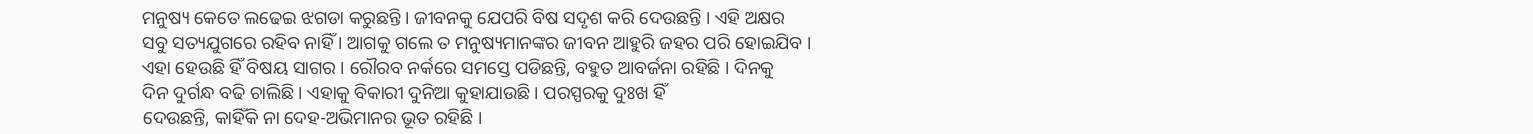ମନୁଷ୍ୟ କେତେ ଲଢେଇ ଝଗଡା କରୁଛନ୍ତି । ଜୀବନକୁ ଯେପରି ବିଷ ସଦୃଶ କରି ଦେଉଛନ୍ତି । ଏହି ଅକ୍ଷର
ସବୁ ସତ୍ୟଯୁଗରେ ରହିବ ନାହିଁ । ଆଗକୁ ଗଲେ ତ ମନୁଷ୍ୟମାନଙ୍କର ଜୀବନ ଆହୁରି ଜହର ପରି ହୋଇଯିବ ।
ଏହା ହେଉଛି ହିଁ ବିଷୟ ସାଗର । ରୌରବ ନର୍କରେ ସମସ୍ତେ ପଡିଛନ୍ତି, ବହୁତ ଆବର୍ଜନା ରହିଛି । ଦିନକୁ
ଦିନ ଦୁର୍ଗନ୍ଧ ବଢି ଚାଲିଛି । ଏହାକୁ ବିକାରୀ ଦୁନିଆ କୁହାଯାଉଛି । ପରସ୍ପରକୁ ଦୁଃଖ ହିଁ
ଦେଉଛନ୍ତି, କାହିଁକି ନା ଦେହ-ଅଭିମାନର ଭୂତ ରହିଛି ।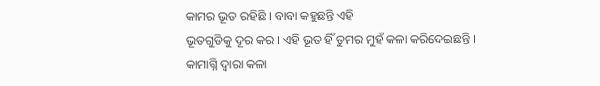କାମର ଭୂତ ରହିଛି । ବାବା କହୁଛନ୍ତି ଏହି
ଭୂତଗୁଡିକୁ ଦୂର କର । ଏହି ଭୂତ ହିଁ ତୁମର ମୁହଁ କଳା କରିଦେଇଛନ୍ତି । କାମାଗ୍ନି ଦ୍ୱାରା କଳା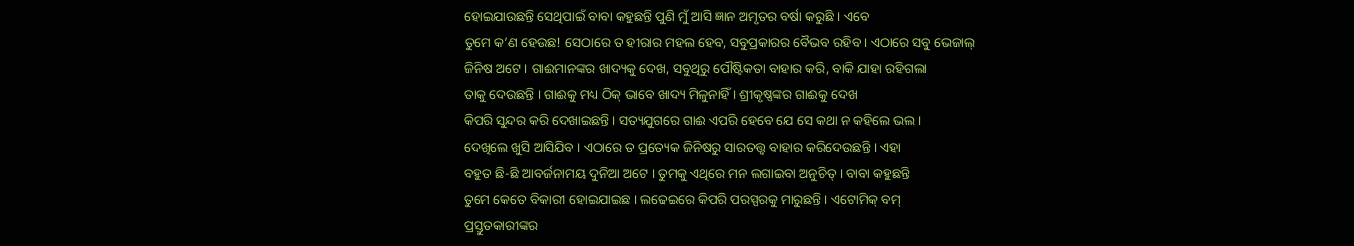ହୋଇଯାଉଛନ୍ତି ସେଥିପାଇଁ ବାବା କହୁଛନ୍ତି ପୁଣି ମୁଁ ଆସି ଜ୍ଞାନ ଅମୃତର ବର୍ଷା କରୁଛି । ଏବେ
ତୁମେ କ’ଣ ହେଉଛ! ସେଠାରେ ତ ହୀରାର ମହଲ ହେବ, ସବୁପ୍ରକାରର ବୈଭବ ରହିବ । ଏଠାରେ ସବୁ ଭେଜାଲ୍
ଜିନିଷ ଅଟେ । ଗାଈମାନଙ୍କର ଖାଦ୍ୟକୁ ଦେଖ, ସବୁଥିରୁ ପୌଷ୍ଟିକତା ବାହାର କରି, ବାକି ଯାହା ରହିଗଲା
ତାକୁ ଦେଉଛନ୍ତି । ଗାଈକୁ ମଧ୍ୟ ଠିକ୍ ଭାବେ ଖାଦ୍ୟ ମିଳୁନାହିଁ । ଶ୍ରୀକୃଷ୍ଣଙ୍କର ଗାଈକୁ ଦେଖ
କିପରି ସୁନ୍ଦର କରି ଦେଖାଇଛନ୍ତି । ସତ୍ୟଯୁଗରେ ଗାଈ ଏପରି ହେବେ ଯେ ସେ କଥା ନ କହିଲେ ଭଲ ।
ଦେଖିଲେ ଖୁସି ଆସିଯିବ । ଏଠାରେ ତ ପ୍ରତ୍ୟେକ ଜିନିଷରୁ ସାରତତ୍ତ୍ୱ ବାହାର କରିଦେଉଛନ୍ତି । ଏହା
ବହୁତ ଛି-ଛି ଆବର୍ଜନାମୟ ଦୁନିଆ ଅଟେ । ତୁମକୁ ଏଥିରେ ମନ ଲଗାଇବା ଅନୁଚିତ୍ । ବାବା କହୁଛନ୍ତି
ତୁମେ କେତେ ବିକାରୀ ହୋଇଯାଇଛ । ଲଢେଇରେ କିପରି ପରସ୍ପରକୁ ମାରୁଛନ୍ତି । ଏଟୋମିକ୍ ବମ୍
ପ୍ରସ୍ତୁତକାରୀଙ୍କର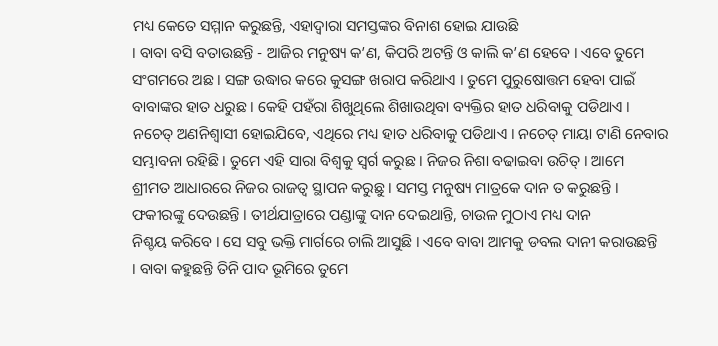ମଧ୍ୟ କେତେ ସମ୍ମାନ କରୁଛନ୍ତି, ଏହାଦ୍ୱାରା ସମସ୍ତଙ୍କର ବିନାଶ ହୋଇ ଯାଉଛି
। ବାବା ବସି ବତାଉଛନ୍ତି - ଆଜିର ମନୁଷ୍ୟ କ’ଣ, କିପରି ଅଟନ୍ତି ଓ କାଲି କ’ଣ ହେବେ । ଏବେ ତୁମେ
ସଂଗମରେ ଅଛ । ସଙ୍ଗ ଉଦ୍ଧାର କରେ କୁସଙ୍ଗ ଖରାପ କରିଥାଏ । ତୁମେ ପୁରୁଷୋତ୍ତମ ହେବା ପାଇଁ
ବାବାଙ୍କର ହାତ ଧରୁଛ । କେହି ପହଁରା ଶିଖୁଥିଲେ ଶିଖାଉଥିବା ବ୍ୟକ୍ତିର ହାତ ଧରିବାକୁ ପଡିଥାଏ ।
ନଚେତ୍ ଅଣନିଶ୍ୱାସୀ ହୋଇଯିବେ, ଏଥିରେ ମଧ୍ୟ ହାତ ଧରିବାକୁ ପଡିଥାଏ । ନଚେତ୍ ମାୟା ଟାଣି ନେବାର
ସମ୍ଭାବନା ରହିଛି । ତୁମେ ଏହି ସାରା ବିଶ୍ୱକୁ ସ୍ୱର୍ଗ କରୁଛ । ନିଜର ନିଶା ବଢାଇବା ଉଚିତ୍ । ଆମେ
ଶ୍ରୀମତ ଆଧାରରେ ନିଜର ରାଜତ୍ୱ ସ୍ଥାପନ କରୁଛୁ । ସମସ୍ତ ମନୁଷ୍ୟ ମାତ୍ରକେ ଦାନ ତ କରୁଛନ୍ତି ।
ଫକୀରଙ୍କୁ ଦେଉଛନ୍ତି । ତୀର୍ଥଯାତ୍ରାରେ ପଣ୍ଡାଙ୍କୁ ଦାନ ଦେଇଥାନ୍ତି, ଚାଉଳ ମୁଠାଏ ମଧ୍ୟ ଦାନ
ନିଶ୍ଚୟ କରିବେ । ସେ ସବୁ ଭକ୍ତି ମାର୍ଗରେ ଚାଲି ଆସୁଛି । ଏବେ ବାବା ଆମକୁ ଡବଲ ଦାନୀ କରାଉଛନ୍ତି
। ବାବା କହୁଛନ୍ତି ତିନି ପାଦ ଭୂମିରେ ତୁମେ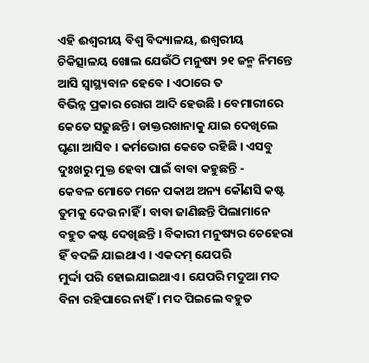ଏହି ଈଶ୍ୱରୀୟ ବିଶ୍ୱ ବିଦ୍ୟାଳୟ, ଈଶ୍ୱରୀୟ
ଚିକିତ୍ସାଳୟ ଖୋଲ ଯେଉଁଠି ମନୁଷ୍ୟ ୨୧ ଜନ୍ମ ନିମନ୍ତେ ଆସି ସ୍ୱାସ୍ଥ୍ୟବାନ ହେବେ । ଏଠାରେ ତ
ବିଭିନ୍ନ ପ୍ରକାର ରୋଗ ଆଦି ହେଉଛି । ବେମାରୀରେ କେତେ ସଢୁଛନ୍ତି । ଡାକ୍ତରଖାନାକୁ ଯାଇ ଦେଖିଲେ
ଘୃଣା ଆସିବ । କର୍ମଭୋଗ କେତେ ରହିଛି । ଏସବୁ ଦୁଃଖରୁ ମୁକ୍ତ ହେବା ପାଇଁ ବାବା କହୁଛନ୍ତି -
କେବଳ ମୋତେ ମନେ ପକାଅ ଅନ୍ୟ କୌଣସି କଷ୍ଟ ତୁମକୁ ଦେଉ ନାହିଁ । ବାବା ଜାଣିଛନ୍ତି ପିଲାମାନେ
ବହୁତ କଷ୍ଟ ଦେଖିଛନ୍ତି । ବିକାରୀ ମନୁଷ୍ୟର ଚେହେରା ହିଁ ବଦଳି ଯାଇଥାଏ । ଏକଦମ୍ ଯେପରି
ମୁର୍ଦ୍ଦା ପରି ହୋଇଯାଇଥାଏ । ଯେପରି ମଦୁଆ ମଦ ବିନା ରହିପାରେ ନାହିଁ । ମଦ ପିଇଲେ ବହୁତ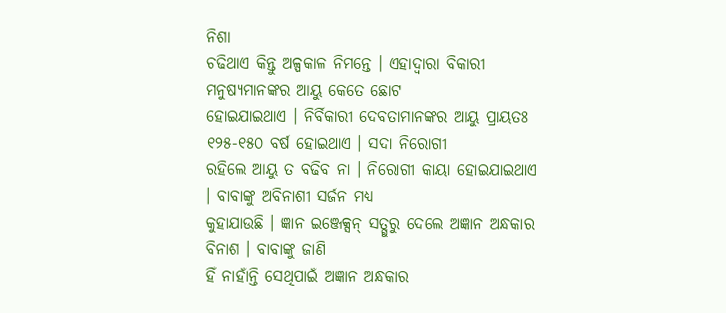ନିଶା
ଚଢିଥାଏ କିନ୍ତୁ ଅଳ୍ପକାଳ ନିମନ୍ତେ । ଏହାଦ୍ୱାରା ବିକାରୀ ମନୁଷ୍ୟମାନଙ୍କର ଆୟୁ କେତେ ଛୋଟ
ହୋଇଯାଇଥାଏ । ନିର୍ବିକାରୀ ଦେବତାମାନଙ୍କର ଆୟୁ ପ୍ରାୟତଃ ୧୨୫-୧୫୦ ବର୍ଷ ହୋଇଥାଏ । ସଦା ନିରୋଗୀ
ରହିଲେ ଆୟୁ ତ ବଢିବ ନା । ନିରୋଗୀ କାୟା ହୋଇଯାଇଥାଏ । ବାବାଙ୍କୁ ଅବିନାଶୀ ସର୍ଜନ ମଧ୍ୟ
କୁହାଯାଉଛି । ଜ୍ଞାନ ଇଞ୍ଜେକ୍ସନ୍ ସତ୍ଗୁରୁ ଦେଲେ ଅଜ୍ଞାନ ଅନ୍ଧକାର ବିନାଶ । ବାବାଙ୍କୁ ଜାଣି
ହିଁ ନାହାଁନ୍ତି ସେଥିପାଇଁ ଅଜ୍ଞାନ ଅନ୍ଧକାର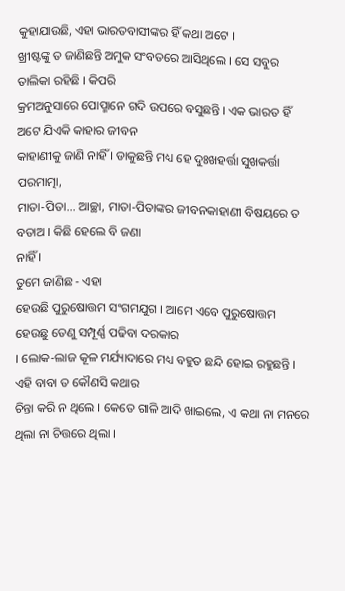କୁହାଯାଉଛି, ଏହା ଭାରତବାସୀଙ୍କର ହିଁ କଥା ଅଟେ ।
ଖ୍ରୀଷ୍ଟଙ୍କୁ ତ ଜାଣିଛନ୍ତି ଅମୁକ ସଂବତରେ ଆସିଥିଲେ । ସେ ସବୁର ତାଲିକା ରହିଛି । କିପରି
କ୍ରମଅନୁସାରେ ପୋପ୍ମାନେ ଗଦି ଉପରେ ବସୁଛନ୍ତି । ଏକ ଭାରତ ହିଁ ଅଟେ ଯିଏକି କାହାର ଜୀବନ
କାହାଣୀକୁ ଜାଣି ନାହିଁ । ଡାକୁଛନ୍ତି ମଧ୍ୟ ହେ ଦୁଃଖହର୍ତ୍ତା ସୁଖକର୍ତ୍ତା ପରମାତ୍ମା,
ମାତା-ପିତା... ଆଚ୍ଛା, ମାତା-ପିତାଙ୍କର ଜୀବନକାହାଣୀ ବିଷୟରେ ତ ବତାଅ । କିଛି ହେଲେ ବି ଜଣା
ନାହିଁ ।
ତୁମେ ଜାଣିଛ - ଏହା
ହେଉଛି ପୁରୁଷୋତ୍ତମ ସଂଗମଯୁଗ । ଆମେ ଏବେ ପୁରୁଷୋତ୍ତମ ହେଉଛୁ ତେଣୁ ସମ୍ପୂର୍ଣ୍ଣ ପଢିବା ଦରକାର
। ଲୋକ-ଲାଜ କୂଳ ମର୍ଯ୍ୟାଦାରେ ମଧ୍ୟ ବହୁତ ଛନ୍ଦି ହୋଇ ରହୁଛନ୍ତି । ଏହି ବାବା ତ କୌଣସି କଥାର
ଚିନ୍ତା କରି ନ ଥିଲେ । କେତେ ଗାଳି ଆଦି ଖାଇଲେ, ଏ କଥା ନା ମନରେ ଥିଲା ନା ଚିତ୍ତରେ ଥିଲା ।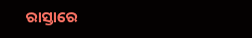ରାସ୍ତାରେ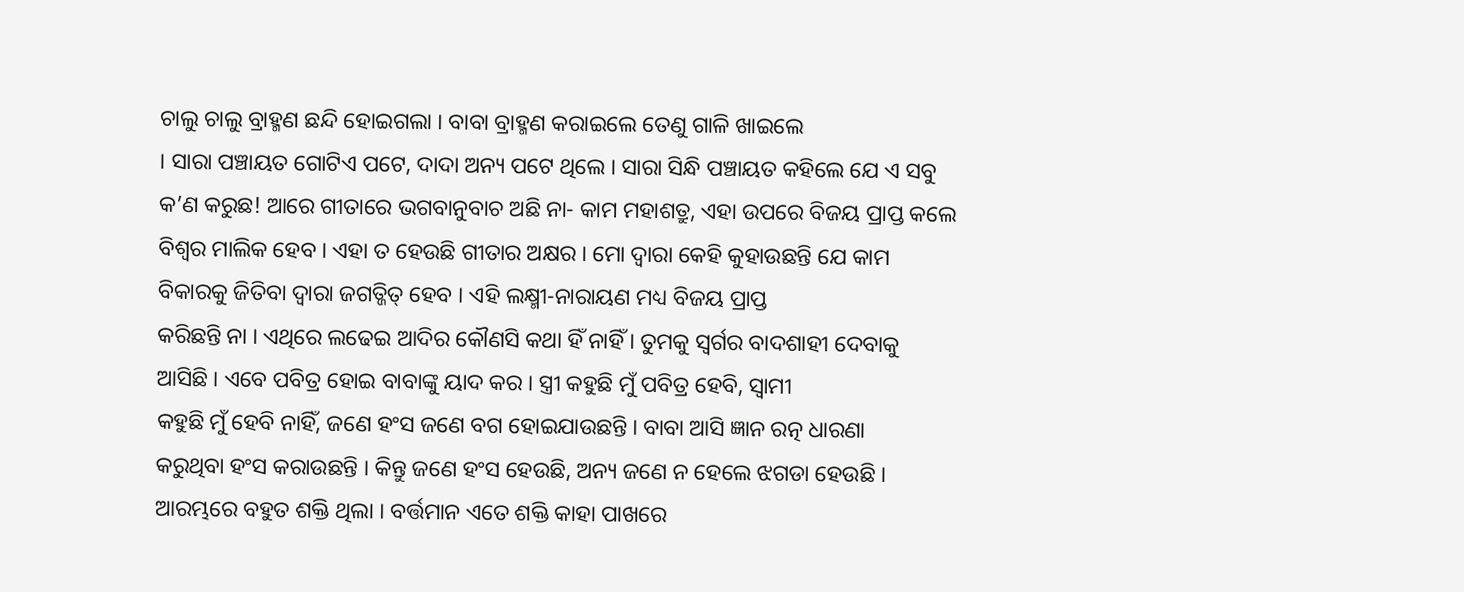ଚାଲୁ ଚାଲୁ ବ୍ରାହ୍ମଣ ଛନ୍ଦି ହୋଇଗଲା । ବାବା ବ୍ରାହ୍ମଣ କରାଇଲେ ତେଣୁ ଗାଳି ଖାଇଲେ
। ସାରା ପଞ୍ଚାୟତ ଗୋଟିଏ ପଟେ, ଦାଦା ଅନ୍ୟ ପଟେ ଥିଲେ । ସାରା ସିନ୍ଧି ପଞ୍ଚାୟତ କହିଲେ ଯେ ଏ ସବୁ
କ’ଣ କରୁଛ! ଆରେ ଗୀତାରେ ଭଗବାନୁବାଚ ଅଛି ନା- କାମ ମହାଶତ୍ରୁ, ଏହା ଉପରେ ବିଜୟ ପ୍ରାପ୍ତ କଲେ
ବିଶ୍ୱର ମାଲିକ ହେବ । ଏହା ତ ହେଉଛି ଗୀତାର ଅକ୍ଷର । ମୋ ଦ୍ୱାରା କେହି କୁହାଉଛନ୍ତି ଯେ କାମ
ବିକାରକୁ ଜିତିବା ଦ୍ୱାରା ଜଗତ୍ଜିତ୍ ହେବ । ଏହି ଲକ୍ଷ୍ମୀ-ନାରାୟଣ ମଧ୍ୟ ବିଜୟ ପ୍ରାପ୍ତ
କରିଛନ୍ତି ନା । ଏଥିରେ ଲଢେଇ ଆଦିର କୌଣସି କଥା ହିଁ ନାହିଁ । ତୁମକୁ ସ୍ୱର୍ଗର ବାଦଶାହୀ ଦେବାକୁ
ଆସିଛି । ଏବେ ପବିତ୍ର ହୋଇ ବାବାଙ୍କୁ ୟାଦ କର । ସ୍ତ୍ରୀ କହୁଛି ମୁଁ ପବିତ୍ର ହେବି, ସ୍ୱାମୀ
କହୁଛି ମୁଁ ହେବି ନାହିଁ, ଜଣେ ହଂସ ଜଣେ ବଗ ହୋଇଯାଉଛନ୍ତି । ବାବା ଆସି ଜ୍ଞାନ ରତ୍ନ ଧାରଣା
କରୁଥିବା ହଂସ କରାଉଛନ୍ତି । କିନ୍ତୁ ଜଣେ ହଂସ ହେଉଛି, ଅନ୍ୟ ଜଣେ ନ ହେଲେ ଝଗଡା ହେଉଛି ।
ଆରମ୍ଭରେ ବହୁତ ଶକ୍ତି ଥିଲା । ବର୍ତ୍ତମାନ ଏତେ ଶକ୍ତି କାହା ପାଖରେ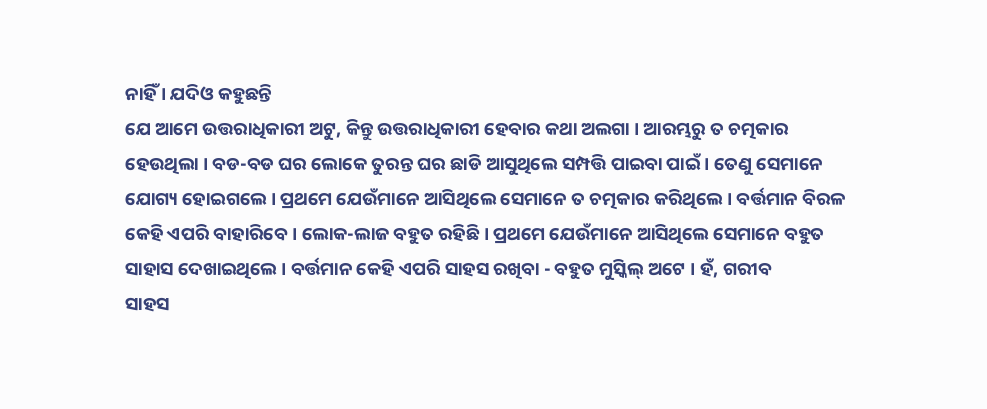ନାହିଁ । ଯଦିଓ କହୁଛନ୍ତି
ଯେ ଆମେ ଉତ୍ତରାଧିକାରୀ ଅଟୁ, କିନ୍ତୁ ଉତ୍ତରାଧିକାରୀ ହେବାର କଥା ଅଲଗା । ଆରମ୍ଭରୁ ତ ଚତ୍ମକାର
ହେଉଥିଲା । ବଡ-ବଡ ଘର ଲୋକେ ତୁରନ୍ତ ଘର ଛାଡି ଆସୁଥିଲେ ସମ୍ପତ୍ତି ପାଇବା ପାଇଁ । ତେଣୁ ସେମାନେ
ଯୋଗ୍ୟ ହୋଇଗଲେ । ପ୍ରଥମେ ଯେଉଁମାନେ ଆସିଥିଲେ ସେମାନେ ତ ଚତ୍ମକାର କରିଥିଲେ । ବର୍ତ୍ତମାନ ବିରଳ
କେହି ଏପରି ବାହାରିବେ । ଲୋକ-ଲାଜ ବହୁତ ରହିଛି । ପ୍ରଥମେ ଯେଉଁମାନେ ଆସିଥିଲେ ସେମାନେ ବହୁତ
ସାହାସ ଦେଖାଇଥିଲେ । ବର୍ତ୍ତମାନ କେହି ଏପରି ସାହସ ରଖିବା - ବହୁତ ମୁସ୍କିଲ୍ ଅଟେ । ହଁ, ଗରୀବ
ସାହସ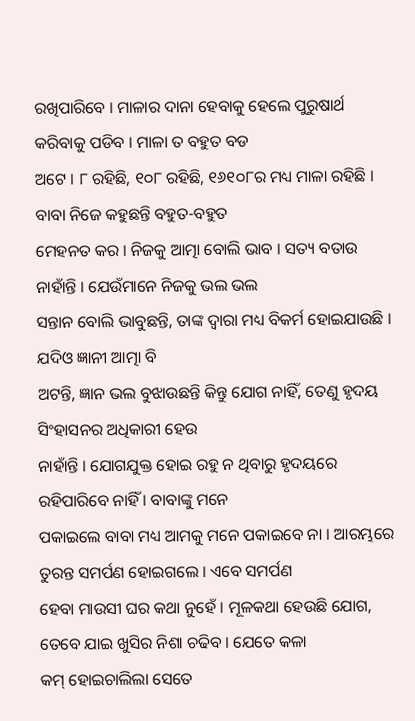ରଖିପାରିବେ । ମାଳାର ଦାନା ହେବାକୁ ହେଲେ ପୁରୁଷାର୍ଥ କରିବାକୁ ପଡିବ । ମାଳା ତ ବହୁତ ବଡ
ଅଟେ । ୮ ରହିଛି, ୧୦୮ ରହିଛି, ୧୬୧୦୮ର ମଧ୍ୟ ମାଳା ରହିଛି । ବାବା ନିଜେ କହୁଛନ୍ତି ବହୁତ-ବହୁତ
ମେହନତ କର । ନିଜକୁ ଆତ୍ମା ବୋଲି ଭାବ । ସତ୍ୟ ବତାଉ ନାହାଁନ୍ତି । ଯେଉଁମାନେ ନିଜକୁ ଭଲ ଭଲ
ସନ୍ତାନ ବୋଲି ଭାବୁଛନ୍ତି, ତାଙ୍କ ଦ୍ୱାରା ମଧ୍ୟ ବିକର୍ମ ହୋଇଯାଉଛି । ଯଦିଓ ଜ୍ଞାନୀ ଆତ୍ମା ବି
ଅଟନ୍ତି, ଜ୍ଞାନ ଭଲ ବୁଝାଉଛନ୍ତି କିନ୍ତୁ ଯୋଗ ନାହିଁ, ତେଣୁ ହୃଦୟ ସିଂହାସନର ଅଧିକାରୀ ହେଉ
ନାହାଁନ୍ତି । ଯୋଗଯୁକ୍ତ ହୋଇ ରହୁ ନ ଥିବାରୁ ହୃଦୟରେ ରହିପାରିବେ ନାହିଁ । ବାବାଙ୍କୁ ମନେ
ପକାଇଲେ ବାବା ମଧ୍ୟ ଆମକୁ ମନେ ପକାଇବେ ନା । ଆରମ୍ଭରେ ତୁରନ୍ତ ସମର୍ପଣ ହୋଇଗଲେ । ଏବେ ସମର୍ପଣ
ହେବା ମାଉସୀ ଘର କଥା ନୁହେଁ । ମୂଳକଥା ହେଉଛି ଯୋଗ, ତେବେ ଯାଇ ଖୁସିର ନିଶା ଚଢିବ । ଯେତେ କଳା
କମ୍ ହୋଇଚାଲିଲା ସେତେ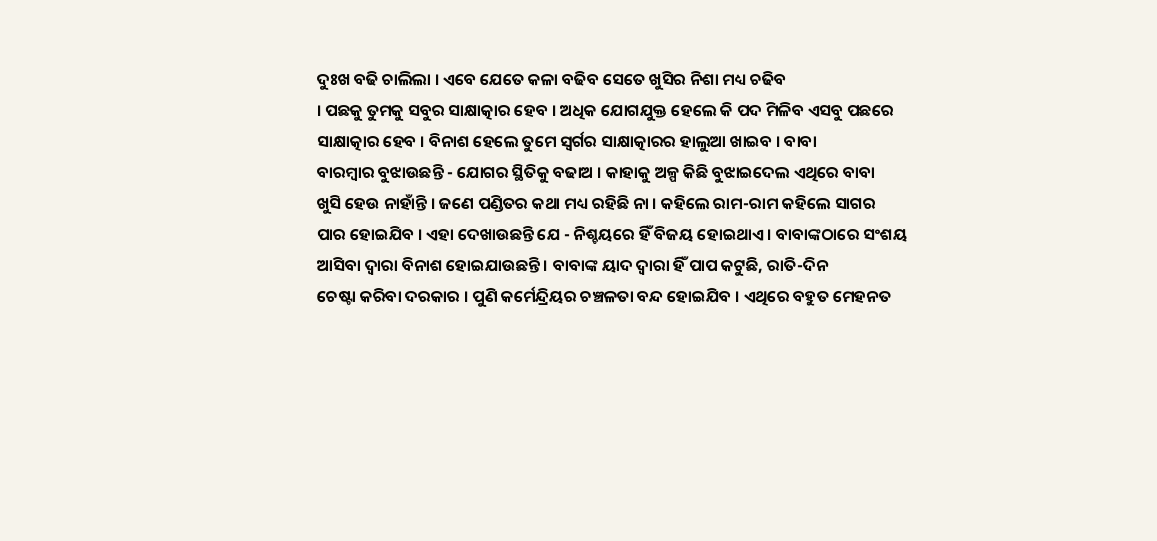ଦୁଃଖ ବଢି ଚାଲିଲା । ଏବେ ଯେତେ କଳା ବଢିବ ସେତେ ଖୁସିର ନିଶା ମଧ୍ୟ ଚଢିବ
। ପଛକୁ ତୁମକୁ ସବୁର ସାକ୍ଷାତ୍କାର ହେବ । ଅଧିକ ଯୋଗଯୁକ୍ତ ହେଲେ କି ପଦ ମିଳିବ ଏସବୁ ପଛରେ
ସାକ୍ଷାତ୍କାର ହେବ । ବିନାଶ ହେଲେ ତୁମେ ସ୍ୱର୍ଗର ସାକ୍ଷାତ୍କାରର ହାଲୁଆ ଖାଇବ । ବାବା
ବାରମ୍ବାର ବୁଝାଉଛନ୍ତି - ଯୋଗର ସ୍ଥିତିକୁ ବଢାଅ । କାହାକୁ ଅଳ୍ପ କିଛି ବୁଝାଇଦେଲ ଏଥିରେ ବାବା
ଖୁସି ହେଉ ନାହାଁନ୍ତି । ଜଣେ ପଣ୍ଡିତର କଥା ମଧ୍ୟ ରହିଛି ନା । କହିଲେ ରାମ-ରାମ କହିଲେ ସାଗର
ପାର ହୋଇଯିବ । ଏହା ଦେଖାଉଛନ୍ତି ଯେ - ନିଶ୍ଚୟରେ ହିଁ ବିଜୟ ହୋଇଥାଏ । ବାବାଙ୍କଠାରେ ସଂଶୟ
ଆସିବା ଦ୍ୱାରା ବିନାଶ ହୋଇଯାଉଛନ୍ତି । ବାବାଙ୍କ ୟାଦ ଦ୍ୱାରା ହିଁ ପାପ କଟୁଛି, ରାତି-ଦିନ
ଚେଷ୍ଟା କରିବା ଦରକାର । ପୁଣି କର୍ମେନ୍ଦ୍ରିୟର ଚଞ୍ଚଳତା ବନ୍ଦ ହୋଇଯିବ । ଏଥିରେ ବହୁତ ମେହନତ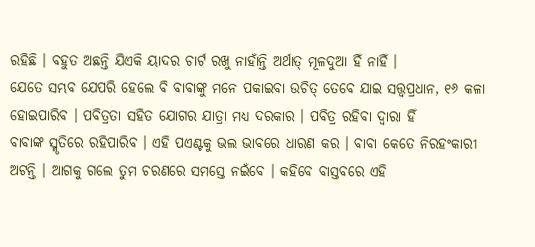ରହିଛି । ବହୁତ ଅଛନ୍ତି ଯିଏକି ୟାଦର ଚାର୍ଟ ରଖୁ ନାହାଁନ୍ତି ଅର୍ଥାତ୍ ମୂଳଦୁଆ ହିଁ ନାହିଁ ।
ଯେତେ ସମ୍ଭବ ଯେପରି ହେଲେ ବି ବାବାଙ୍କୁ ମନେ ପକାଇବା ଉଚିତ୍ ତେବେ ଯାଇ ସତ୍ତ୍ୱପ୍ରଧାନ, ୧୬ କଳା
ହୋଇପାରିବ । ପବିତ୍ରତା ସହିତ ଯୋଗର ଯାତ୍ରା ମଧ୍ୟ ଦରକାର । ପବିତ୍ର ରହିବା ଦ୍ୱାରା ହିଁ
ବାବାଙ୍କ ସ୍ମୃତିରେ ରହିପାରିବ । ଏହି ପଏଣ୍ଟକୁ ଭଲ ଭାବରେ ଧାରଣ କର । ବାବା କେତେ ନିରହଂକାରୀ
ଅଟନ୍ତି । ଆଗକୁ ଗଲେ ତୁମ ଚରଣରେ ସମସ୍ତେ ନଇଁବେ । କହିବେ ବାସ୍ତବରେ ଏହି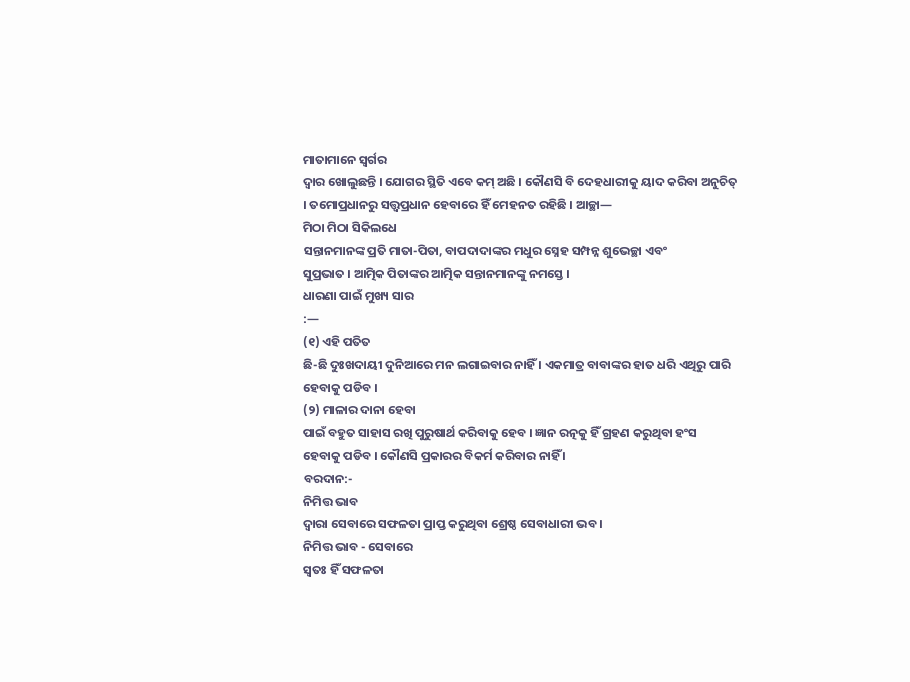ମାତାମାନେ ସ୍ୱର୍ଗର
ଦ୍ୱାର ଖୋଲୁଛନ୍ତି । ଯୋଗର ସ୍ଥିତି ଏବେ କମ୍ ଅଛି । କୌଣସି ବି ଦେହଧାରୀକୁ ୟାଦ କରିବା ଅନୁଚିତ୍
। ତମୋପ୍ରଧାନରୁ ସତ୍ତ୍ୱପ୍ରଧାନ ହେବାରେ ହିଁ ମେହନତ ରହିଛି । ଆଚ୍ଛା—
ମିଠା ମିଠା ସିକିଲଧେ
ସନ୍ତାନମାନଙ୍କ ପ୍ରତି ମାତା-ପିତା, ବାପଦାଦାଙ୍କର ମଧୁର ସ୍ନେହ ସମ୍ପନ୍ନ ଶୁଭେଚ୍ଛା ଏବଂ
ସୁପ୍ରଭାତ । ଆତ୍ମିକ ପିତାଙ୍କର ଆତ୍ମିକ ସନ୍ତାନମାନଙ୍କୁ ନମସ୍ତେ ।
ଧାରଣା ପାଇଁ ମୁଖ୍ୟ ସାର
:—
(୧) ଏହି ପତିତ
ଛି-ଛି ଦୁଃଖଦାୟୀ ଦୁନିଆରେ ମନ ଲଗାଇବାର ନାହିଁ । ଏକମାତ୍ର ବାବାଙ୍କର ହାତ ଧରି ଏଥିରୁ ପାରି
ହେବାକୁ ପଡିବ ।
(୨) ମାଳାର ଦାନା ହେବା
ପାଇଁ ବହୁତ ସାହାସ ରଖି ପୁରୁଷାର୍ଥ କରିବାକୁ ହେବ । ଜ୍ଞାନ ରତ୍ନକୁ ହିଁ ଗ୍ରହଣ କରୁଥିବା ହଂସ
ହେବାକୁ ପଡିବ । କୌଣସି ପ୍ରକାରର ବିକର୍ମ କରିବାର ନାହିଁ ।
ବରଦାନ:-
ନିମିତ୍ତ ଭାବ
ଦ୍ୱାରା ସେବାରେ ସଫଳତା ପ୍ରାପ୍ତ କରୁଥିବା ଶ୍ରେଷ୍ଠ ସେବାଧାରୀ ଭବ ।
ନିମିତ୍ତ ଭାବ - ସେବାରେ
ସ୍ୱତଃ ହିଁ ସଫଳତା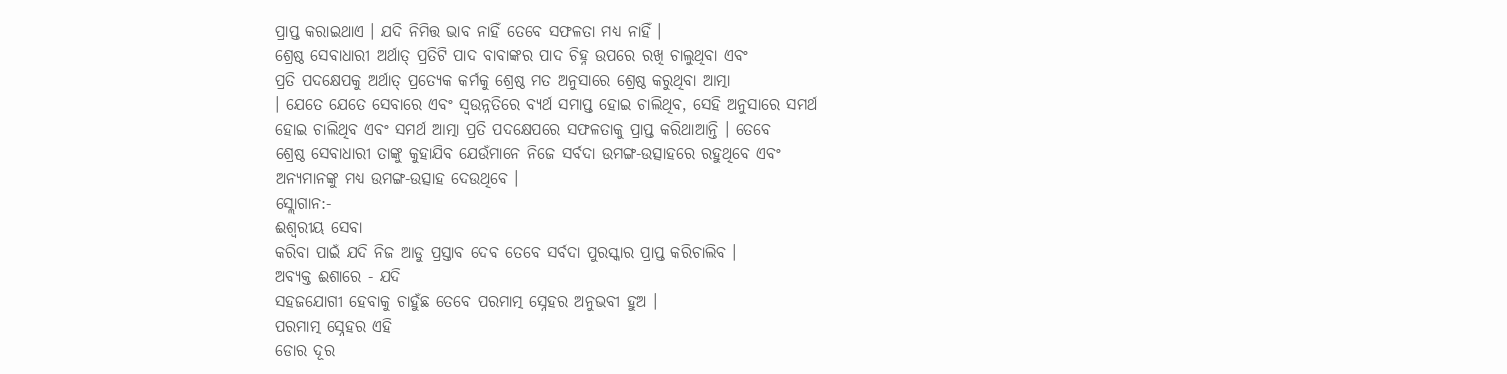ପ୍ରାପ୍ତ କରାଇଥାଏ । ଯଦି ନିମିତ୍ତ ଭାବ ନାହିଁ ତେବେ ସଫଳତା ମଧ୍ୟ ନାହିଁ ।
ଶ୍ରେଷ୍ଠ ସେବାଧାରୀ ଅର୍ଥାତ୍ ପ୍ରତିଟି ପାଦ ବାବାଙ୍କର ପାଦ ଚିହ୍ନ ଉପରେ ରଖି ଚାଲୁଥିବା ଏବଂ
ପ୍ରତି ପଦକ୍ଷେପକୁ ଅର୍ଥାତ୍ ପ୍ରତ୍ୟେକ କର୍ମକୁ ଶ୍ରେଷ୍ଠ ମତ ଅନୁସାରେ ଶ୍ରେଷ୍ଠ କରୁଥିବା ଆତ୍ମା
। ଯେତେ ଯେତେ ସେବାରେ ଏବଂ ସ୍ୱଉନ୍ନତିରେ ବ୍ୟର୍ଥ ସମାପ୍ତ ହୋଇ ଚାଲିଥିବ, ସେହି ଅନୁସାରେ ସମର୍ଥ
ହୋଇ ଚାଲିଥିବ ଏବଂ ସମର୍ଥ ଆତ୍ମା ପ୍ରତି ପଦକ୍ଷେପରେ ସଫଳତାକୁ ପ୍ରାପ୍ତ କରିଥାଆନ୍ତି । ତେବେ
ଶ୍ରେଷ୍ଠ ସେବାଧାରୀ ତାଙ୍କୁ କୁହାଯିବ ଯେଉଁମାନେ ନିଜେ ସର୍ବଦା ଉମଙ୍ଗ-ଉତ୍ସାହରେ ରହୁଥିବେ ଏବଂ
ଅନ୍ୟମାନଙ୍କୁ ମଧ୍ୟ ଉମଙ୍ଗ-ଉତ୍ସାହ ଦେଉଥିବେ ।
ସ୍ଲୋଗାନ:-
ଈଶ୍ୱରୀୟ ସେବା
କରିବା ପାଇଁ ଯଦି ନିଜ ଆଡୁ ପ୍ରସ୍ତାବ ଦେବ ତେବେ ସର୍ବଦା ପୁରସ୍କାର ପ୍ରାପ୍ତ କରିଚାଲିବ ।
ଅବ୍ୟକ୍ତ ଈଶାରେ - ଯଦି
ସହଜଯୋଗୀ ହେବାକୁ ଚାହୁଁଛ ତେବେ ପରମାତ୍ମ ସ୍ନେହର ଅନୁଭବୀ ହୁଅ ।
ପରମାତ୍ମ ସ୍ନେହର ଏହି
ଡୋର ଦୂର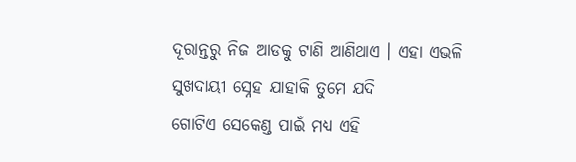ଦୂରାନ୍ତରୁ ନିଜ ଆଡକୁ ଟାଣି ଆଣିଥାଏ । ଏହା ଏଭଳି ସୁଖଦାୟୀ ସ୍ନେହ ଯାହାକି ତୁମେ ଯଦି
ଗୋଟିଏ ସେକେଣ୍ଡ ପାଇଁ ମଧ୍ୟ ଏହି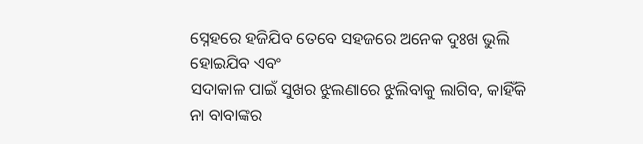ସ୍ନେହରେ ହଜିଯିବ ତେବେ ସହଜରେ ଅନେକ ଦୁଃଖ ଭୁଲି ହୋଇଯିବ ଏବଂ
ସଦାକାଳ ପାଇଁ ସୁଖର ଝୁଲଣାରେ ଝୁଲିବାକୁ ଲାଗିବ, କାହିଁକି ନା ବାବାଙ୍କର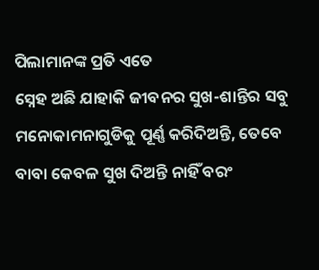ପିଲାମାନଙ୍କ ପ୍ରତି ଏତେ
ସ୍ନେହ ଅଛି ଯାହାକି ଜୀବନର ସୁଖ-ଶାନ୍ତିର ସବୁ ମନୋକାମନାଗୁଡିକୁ ପୂର୍ଣ୍ଣ କରିଦିଅନ୍ତି, ତେବେ
ବାବା କେବଳ ସୁଖ ଦିଅନ୍ତି ନାହିଁ ବରଂ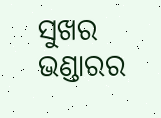ସୁଖର ଭଣ୍ଡାରର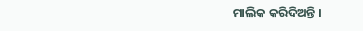ମାଲିକ କରିଦିଅନ୍ତି ।